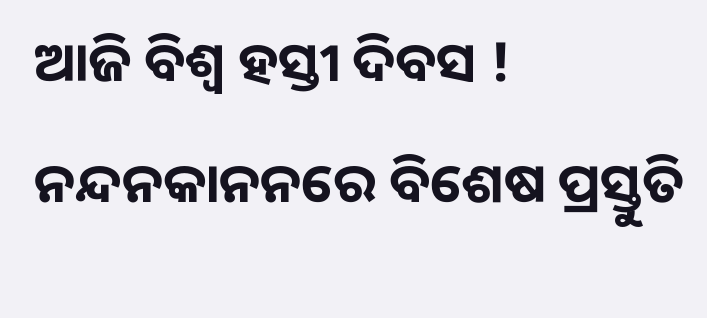ଆଜି ବିଶ୍ୱ ହସ୍ତୀ ଦିବସ ! ନନ୍ଦନକାନନରେ ବିଶେଷ ପ୍ରସ୍ତୁତି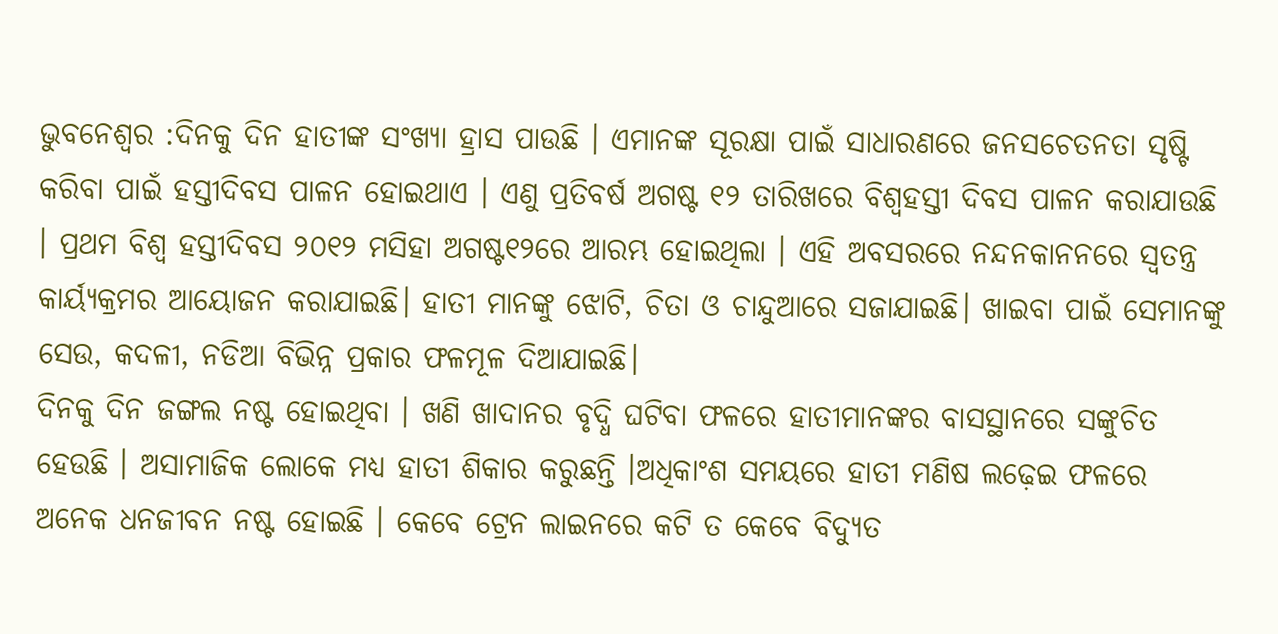ଭୁବନେଶ୍ୱର :ଦିନକୁ ଦିନ ହାତୀଙ୍କ ସଂଖ୍ୟା ହ୍ରାସ ପାଉଛି । ଏମାନଙ୍କ ସୂରକ୍ଷା ପାଇଁ ସାଧାରଣରେ ଜନସଚେତନତା ସୃଷ୍ଟି କରିବା ପାଇଁ ହସ୍ତୀଦିବସ ପାଳନ ହୋଇଥାଏ । ଏଣୁ ପ୍ରତିବର୍ଷ ଅଗଷ୍ଟ ୧୨ ତାରିଖରେ ବିଶ୍ୱହସ୍ତୀ ଦିବସ ପାଳନ କରାଯାଉଛି । ପ୍ରଥମ ବିଶ୍ୱ ହସ୍ତୀଦିବସ ୨୦୧୨ ମସିହା ଅଗଷ୍ଟ୧୨ରେ ଆରମ୍ଭ ହୋଇଥିଲା । ଏହି ଅବସରରେ ନନ୍ଦନକାନନରେ ସ୍ୱତନ୍ତ୍ର କାର୍ୟ୍ୟକ୍ରମର ଆୟୋଜନ କରାଯାଇଛି। ହାତୀ ମାନଙ୍କୁ ଝୋଟି, ଚିତା ଓ ଚାନ୍ଦୁଆରେ ସଜାଯାଇଛି। ଖାଇବା ପାଇଁ ସେମାନଙ୍କୁ ସେଉ, କଦଳୀ, ନଡିଆ ବିଭିନ୍ନ ପ୍ରକାର ଫଳମୂଳ ଦିଆଯାଇଛି।
ଦିନକୁ ଦିନ ଜଙ୍ଗଲ ନଷ୍ଟ ହୋଇଥିବା । ଖଣି ଖାଦାନର ବୃଦ୍ଧି ଘଟିବା ଫଳରେ ହାତୀମାନଙ୍କର ବାସସ୍ଥାନରେ ସଙ୍କୁଚିତ ହେଉଛି । ଅସାମାଜିକ ଲୋକେ ମଧ୍ୟ ହାତୀ ଶିକାର କରୁଛନ୍ତି ।ଅଧିକାଂଶ ସମୟରେ ହାତୀ ମଣିଷ ଲଢ଼େଇ ଫଳରେ ଅନେକ ଧନଜୀବନ ନଷ୍ଟ ହୋଇଛି । କେବେ ଟ୍ରେନ ଲାଇନରେ କଟି ତ କେବେ ବିଦ୍ୟୁତ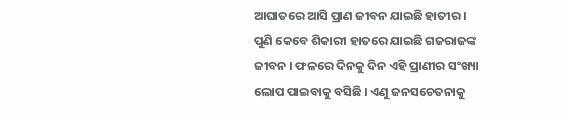ଆଘାତରେ ଆସି ପ୍ରାଣ ଜୀବନ ଯାଇଛି ହାତୀର । ପୁଣି କେବେ ଶିକାରୀ ହାତରେ ଯାଇଛି ଗଜରାଜଙ୍କ ଜୀବନ । ଫଳରେ ଦିନକୁ ଦିନ ଏହି ପ୍ରାଣୀର ସଂଖ୍ୟା ଲୋପ ପାଇବାକୁ ବସିଛି । ଏଣୁ ଜନସଚେତନାକୁ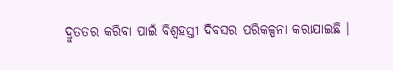ଦ୍ରୁତତର କରିବା ପାଇଁ ବିଶ୍ୱହସ୍ତୀ ଦିବସର ପରିକଳ୍ପନା କରାଯାଇଛି ।